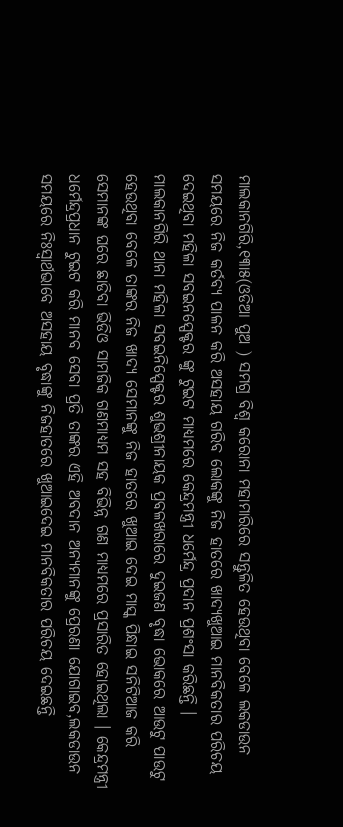ମାଲକାନଗିରି,୧୩ା୫(ଓଡିଆ ପୁଅ ) ସମଗ୍ର ବିଶ୍ୱ କରୋନା ମହାମାରିରେ ସନ୍ତୁଳିତ ହେଉଥିବା ବେଳେ ଲକଡାଉନ ସମୟରେ ନିଜ କର୍ତବ୍ୟ ପାଳନ କରି ଅସହାୟ ଗରିବ ଲୋକଙ୍କୁ ନିଜ ହାତରେ ଖାଦ୍ୟଖୁଆଇ ମାନବିକତାର ପରିଚୟ ଦେଇଥିବା ମହିଳା ସବଇନସ୍ପେକ୍ଟର ଙ୍କୁ ଟୁଇଟ ମାଧ୍ୟମରେ କେନ୍ଦ୍ରମନ୍ତ୍ରୀ ଧର୍ମେନ୍ଦ୍ର ପ୍ରଦାନ ପ୍ରଶଂସା କରିଛନ୍ତି । ମାଲକାନଗିରି ଥାନା ମହିଳା ସବଇନିସ୍ପେକ୍ଟର ଶୁଭଶ୍ରୀନାୟକ ପ୍ରବଳଖରାରେ ଦୁଇଜଣ ବୃଦ୍ଧା ଭୋକରେ ଆଉଟୁ ପାଉଟୁ ହେଉଥିବା ବେଳେ ତାଙ୍କର ନିଜ ଖାଦ୍ୟ ସେମାନଙ୍କୁ ନିଜ ହାତରେ ଖୁଆଇ ଦେଇ ମାସ୍କ ପିନ୍ଧାଇ ସନିଟିଆଜ କରି ସେମାନଙ୍କ ଘରେ ଛାଡିବା ଭିଡିଓ ସାମଜିକ ଗଣମାଧ୍ୟମ ସହ ବିଭିନ୍ନ ଗଣ ମାଧ୍ୟମରେ ପ୍ରସାରିତ ହୋଇଥିଲା । କେନ୍ଦ୍ରମନ୍ତ୍ରୀ ଧର୍ମେନ୍ଦ୍ରପ୍ରଧାନ ଟୁଇଟ କରି ମାନବ ସେବା ପ୍ରତି ତାଙ୍କର ଏହି ଅବଦାନ ଅନ୍ୟମାନଙ୍କୁ ପ୍ରେରଣା ଯୋଗାଇବ,ଲକଡାଉନ ସମୟରେ ନିଃସ୍ୱାର୍ଥଭାବେ ଅସହାୟ ବୃଦ୍ଧାଙ୍କୁ ନିଜହାତରେ ଖୁଆଇଦେଇ ମାନବିକତାର ପରିଚୟ ଦେଇଛନ୍ତି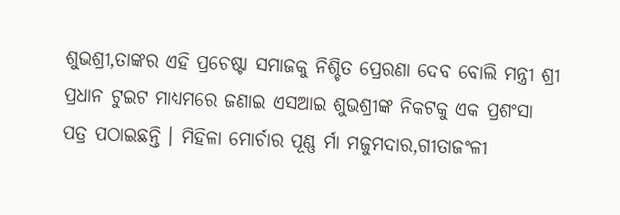ଶୁଭଶ୍ରୀ,ତାଙ୍କର ଏହି ପ୍ରଚେଷ୍ଟା ସମାଜକୁ ନିଶ୍ଚିତ ପ୍ରେରଣା ଦେବ ବୋଲି ମନ୍ତ୍ରୀ ଶ୍ରୀ ପ୍ରଧାନ ଟୁଇଟ ମାଧ୍ୟମରେ ଜଣାଇ ଏସଆଇ ଶୁଭଶ୍ରୀଙ୍କ ନିକଟକୁ ଏକ ପ୍ରଶଂସା ପତ୍ର ପଠାଇଛନ୍ତି । ମିହିଳା ମୋର୍ଚାର ପୂଣ୍ଣ ର୍ମା ମଜୁମଦାର,ଗୀତାଜଂଳୀ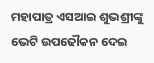ମହାପାତ୍ର ଏସଆଇ ଶୁଭଶ୍ରୀଙ୍କୁ ଭେଟି ଉପଢୌକନ ଦେଇ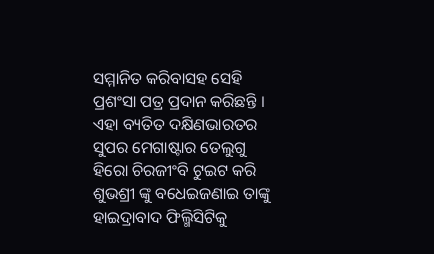ସମ୍ମାନିତ କରିବାସହ ସେହି ପ୍ରଶଂସା ପତ୍ର ପ୍ରଦାନ କରିଛନ୍ତି । ଏହା ବ୍ୟତିତ ଦକ୍ଷିଣଭାରତର ସୁପର ମେଗାଷ୍ଟାର ତେଲୁଗୁ ହିରୋ ଚିରଜୀଂବି ଟୁଇଟ କରି ଶୁଭଶ୍ରୀ ଙ୍କୁ ବଧେଇଜଣାଇ ତାଙ୍କୁ ହାଇଦ୍ରାବାଦ ଫିଲ୍ମିସିଟିକୁ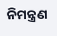ନିମନ୍ତ୍ରଣ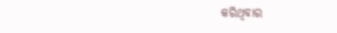କରିଥିବାର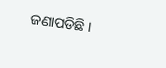ଜଣାପଡିଛି ।